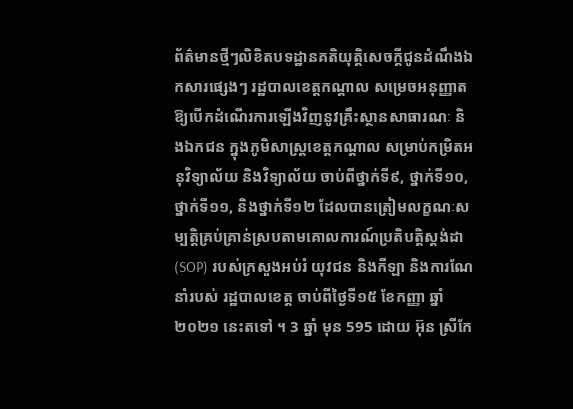ព័ត៌មានថ្មីៗលិខិតបទដ្ឋានគតិយុត្តិសេចក្តីជូនដំណឹងឯកសារផ្សេងៗ រដ្ឋបាលខេត្តកណ្តាល សម្រេចអនុញ្ញាតឱ្យបើកដំណើរការឡើងវិញនូវគ្រឹះស្ថានសាធារណៈ និងឯកជន ក្នុងភូមិសាស្ត្រខេត្តកណ្តាល សម្រាប់កម្រិតអនុវិទ្យាល័យ និងវិទ្យាល័យ ចាប់ពីថ្នាក់ទី៩, ថ្នាក់ទី១០, ថ្នាក់ទី១១, និងថ្នាក់ទី១២ ដែលបានត្រៀមលក្ខណៈសម្បត្តិគ្រប់គ្រាន់ស្របតាមគោលការណ៍ប្រតិបត្តិស្តង់ដា (SOP) របស់ក្រសួងអប់រំ យុវជន និងកីឡា និងការណែនាំរបស់ រដ្ឋបាលខេត្ត ចាប់ពីថ្ងៃទី១៥ ខែកញ្ញា ឆ្នាំ២០២១ នេះតទៅ ។ 3 ឆ្នាំ មុន 595 ដោយ អ៊ុន ស្រីកែ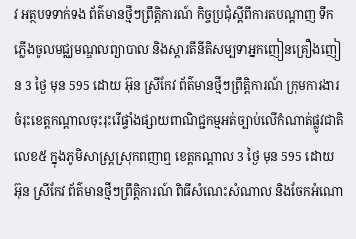វ អត្ថបទទាក់ទង ព័ត៌មានថ្មីៗព្រឹត្តិការណ៍ កិច្ចប្រជុំស្តីពីការតបណ្តាញ ទឹកភ្លើងចូលមជ្ឈមណ្ឌលព្យាបាល និងស្តារតីនីតិសម្បទាអ្នកញៀនគ្រឿងញៀន 3 ថ្ងៃ មុន 595 ដោយ អ៊ុន ស្រីកែវ ព័ត៌មានថ្មីៗព្រឹត្តិការណ៍ ក្រុមការងារចំរុះខេត្តកណ្តាលចុះរុះរើផ្ទាំងផ្សាយពាណិជ្ជកម្មអត់ច្បាប់លើកំណាត់ផ្លូវជាតិលេខ៥ ក្នុងភូមិសាស្ត្រស្រុកពញាឮ ខេត្តកណ្ដាល 3 ថ្ងៃ មុន 595 ដោយ អ៊ុន ស្រីកែវ ព័ត៌មានថ្មីៗព្រឹត្តិការណ៍ ពិធីសំណេះសំណាល និងចែកអំណោ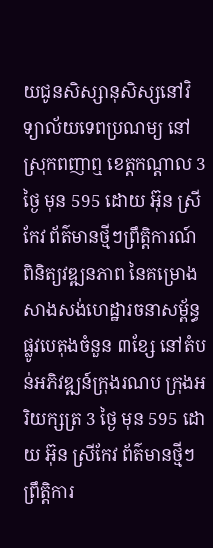យជូនសិស្សានុសិស្សនៅវិទ្យាល័យទេពប្រណម្យ នៅស្រុកពញាឮ ខេត្តកណ្ដាល 3 ថ្ងៃ មុន 595 ដោយ អ៊ុន ស្រីកែវ ព័ត៌មានថ្មីៗព្រឹត្តិការណ៍ ពិនិត្យវឌ្ឍនភាព នៃគម្រោងសាងសង់ហេដ្ឋារចនាសម្ព័ន្ធផ្លូវបេតុងចំនួន ៣ខ្សែ នៅតំបន់អភិវឌ្ឍន៍ក្រុងរណប ក្រុងអរិយក្សត្រ 3 ថ្ងៃ មុន 595 ដោយ អ៊ុន ស្រីកែវ ព័ត៌មានថ្មីៗព្រឹត្តិការ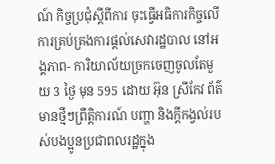ណ៍ កិច្ចប្រជុំស្តីពីការ ចុះធ្វើអធិការកិច្ចលើការគ្រប់គ្រងការផ្តល់សេវារដ្ឋបាល នៅអង្គភាព- ការិយាល័យច្រកចេញចូលតែមួយ 3 ថ្ងៃ មុន 595 ដោយ អ៊ុន ស្រីកែវ ព័ត៌មានថ្មីៗព្រឹត្តិការណ៍ បញ្ហា និងក្តីកង្វល់របស់បងប្អូនប្រជាពលរដ្ឋក្នុង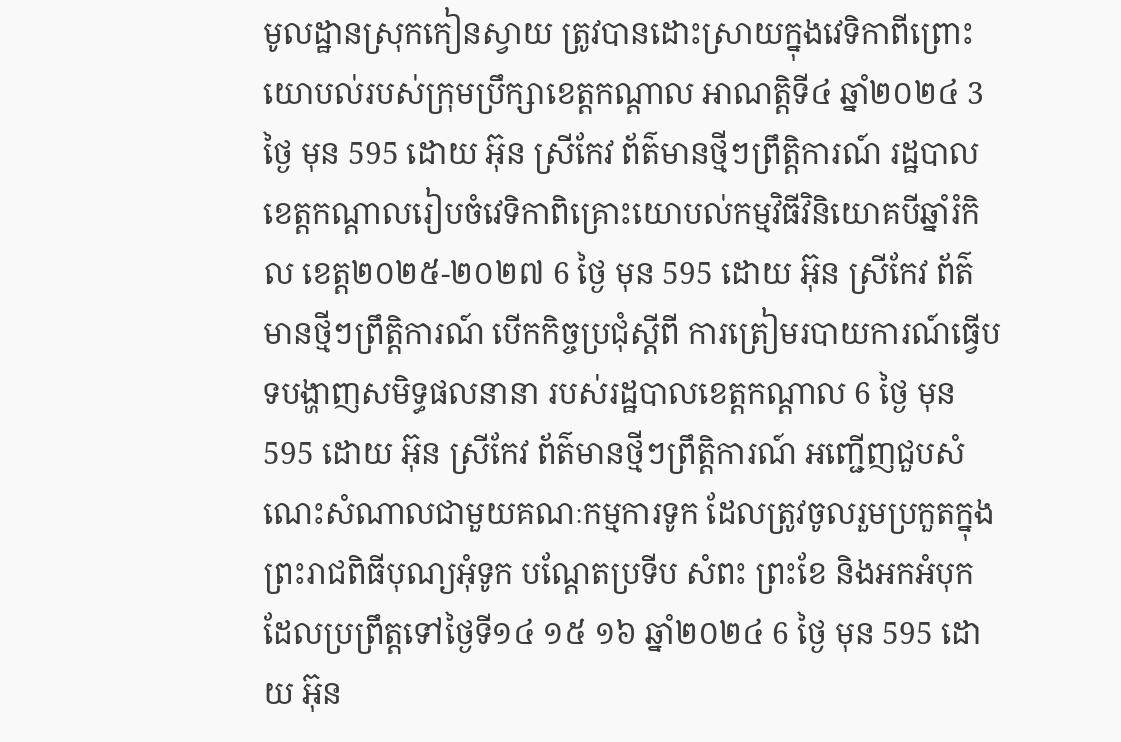មូលដ្ឋានស្រុកកៀនស្វាយ ត្រូវបានដោះស្រាយក្នុងវេទិកាពីព្រោះយោបល់របស់ក្រុមប្រឹក្សាខេត្តកណ្ដាល អាណត្តិទី៤ ឆ្នាំ២០២៤ 3 ថ្ងៃ មុន 595 ដោយ អ៊ុន ស្រីកែវ ព័ត៌មានថ្មីៗព្រឹត្តិការណ៍ រដ្ឋបាលខេត្តកណ្តាលរៀបចំវេទិកាពិគ្រោះយោបល់កម្មវិធីវិនិយោគបីឆ្នាំរំកិល ខេត្ត២០២៥-២០២៧ 6 ថ្ងៃ មុន 595 ដោយ អ៊ុន ស្រីកែវ ព័ត៌មានថ្មីៗព្រឹត្តិការណ៍ បើកកិច្ចប្រជុំស្តីពី ការត្រៀមរបាយការណ៍ធ្វើបទបង្ហាញសមិទ្ធផលនានា របស់រដ្ឋបាលខេត្តកណ្តាល 6 ថ្ងៃ មុន 595 ដោយ អ៊ុន ស្រីកែវ ព័ត៌មានថ្មីៗព្រឹត្តិការណ៍ អញ្ជើញជួបសំណេះសំណាលជាមួយគណៈកម្មការទូក ដែលត្រូវចូលរួមប្រកួតក្នុង ព្រះរាជពិធីបុណ្យអុំទូក បណ្ដែតប្រទីប សំពះ ព្រះខែ និងអកអំបុក ដែលប្រព្រឹត្តទៅថ្ងៃទី១៤ ១៥ ១៦ ឆ្នាំ២០២៤ 6 ថ្ងៃ មុន 595 ដោយ អ៊ុន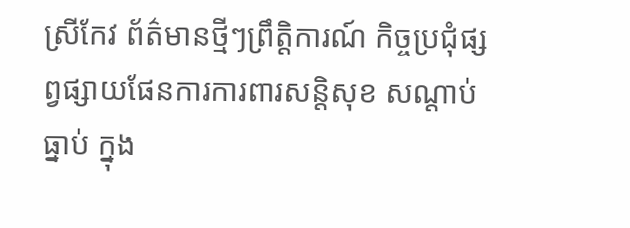ស្រីកែវ ព័ត៌មានថ្មីៗព្រឹត្តិការណ៍ កិច្ចប្រជុំផ្សព្វផ្សាយផែនការការពារសន្តិសុខ សណ្តាប់ធ្នាប់ ក្នុង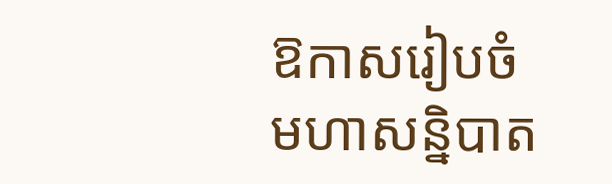ឱកាសរៀបចំមហាសន្និបាត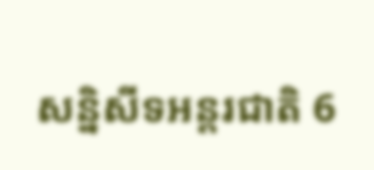សន្និសីទអន្តរជាតិ 6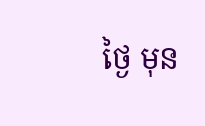ថ្ងៃ មុន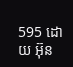595 ដោយ អ៊ុន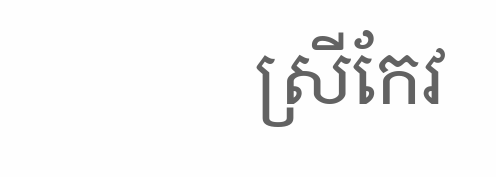ស្រីកែវ